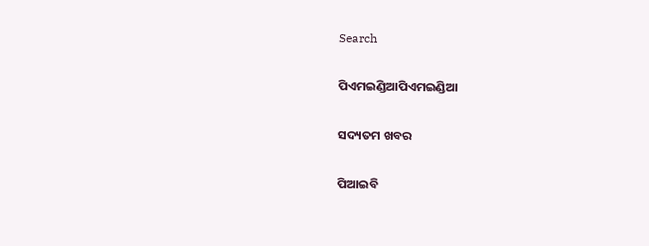Search

ପିଏମଇଣ୍ଡିଆପିଏମଇଣ୍ଡିଆ

ସଦ୍ୟତମ ଖବର

ପିଆଇବି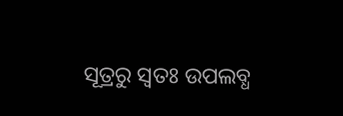ସୂତ୍ରରୁ ସ୍ବତଃ ଉପଲବ୍ଧ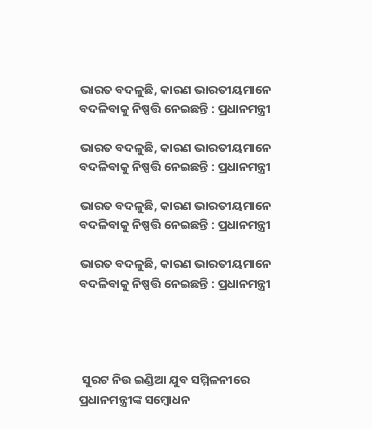ଭାରତ ବଦଳୁଛି, କାରଣ ଭାରତୀୟମାନେ ବଦଳିବାକୁ ନିଷ୍ପତ୍ତି ନେଇଛନ୍ତି : ପ୍ରଧାନମନ୍ତ୍ରୀ

ଭାରତ ବଦଳୁଛି, କାରଣ ଭାରତୀୟମାନେ ବଦଳିବାକୁ ନିଷ୍ପତ୍ତି ନେଇଛନ୍ତି : ପ୍ରଧାନମନ୍ତ୍ରୀ

ଭାରତ ବଦଳୁଛି, କାରଣ ଭାରତୀୟମାନେ ବଦଳିବାକୁ ନିଷ୍ପତ୍ତି ନେଇଛନ୍ତି : ପ୍ରଧାନମନ୍ତ୍ରୀ

ଭାରତ ବଦଳୁଛି, କାରଣ ଭାରତୀୟମାନେ ବଦଳିବାକୁ ନିଷ୍ପତ୍ତି ନେଇଛନ୍ତି : ପ୍ରଧାନମନ୍ତ୍ରୀ




 ସୁରଟ ନିଉ ଇଣ୍ଡିଆ ଯୁବ ସମ୍ମିଳନୀରେ ପ୍ରଧାନମନ୍ତ୍ରୀଙ୍କ ସମ୍ବୋଧନ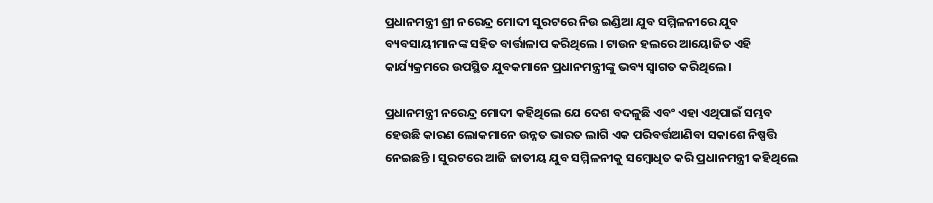ପ୍ରଧାନମନ୍ତ୍ରୀ ଶ୍ରୀ ନରେନ୍ଦ୍ର ମୋଦୀ ସୁରଟରେ ନିଉ ଇଣ୍ଡିଆ ଯୁବ ସମ୍ମିଳନୀରେ ଯୁବ ବ୍ୟବସାୟୀମାନଙ୍କ ସହିତ ବାର୍ତ୍ତାଳାପ କରିଥିଲେ । ଟାଉନ ହଲରେ ଆୟୋଜିତ ଏହି କାର୍ଯ୍ୟକ୍ରମରେ ଉପସ୍ଥିତ ଯୁବକମାନେ ପ୍ରଧାନମନ୍ତ୍ରୀଙ୍କୁ ଭବ୍ୟ ସ୍ୱାଗତ କରିଥିଲେ ।

ପ୍ରଧାନମନ୍ତ୍ରୀ ନରେନ୍ଦ୍ର ମୋଦୀ କହିଥିଲେ ଯେ ଦେଶ ବଦଳୁଛି ଏବଂ ଏହା ଏଥିପାଇଁ ସମ୍ଭବ ହେଉଛି କାରଣ ଲୋକମାନେ ଉନ୍ନତ ଭାରତ ଲାଗି ଏକ ପରିବର୍ତ୍ତଆଣିବା ସକାଶେ ନିଷ୍ପତ୍ତି ନେଇଛନ୍ତି । ସୁରଟରେ ଆଜି ଜାତୀୟ ଯୁବ ସମ୍ମିଳନୀକୁ ସମ୍ବୋଧିତ କରି ପ୍ରଧାନମନ୍ତ୍ରୀ କହିଥିଲେ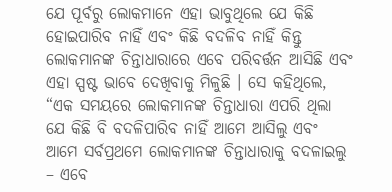ଯେ ପୂର୍ବରୁ ଲୋକମାନେ ଏହା ଭାବୁଥିଲେ ଯେ କିଛି ହୋଇପାରିବ ନାହିଁ ଏବଂ କିଛି ବଦଳିବ ନାହିଁ କିନ୍ତୁ ଲୋକମାନଙ୍କ ଚିନ୍ତାଧାରାରେ ଏବେ ପରିବର୍ତ୍ତନ ଆସିଛି ଏବଂ ଏହା ସ୍ପଷ୍ଟ ଭାବେ ଦେଖିବାକୁ ମିଳୁଛି । ସେ କହିଥିଲେ, “ଏକ ସମୟରେ ଲୋକମାନଙ୍କ ଚିନ୍ତାଧାରା ଏପରି ଥିଲା ଯେ କିଛି ବି ବଦଳିପାରିବ ନାହିଁ ଆମେ ଆସିଲୁ ଏବଂ ଆମେ ସର୍ବପ୍ରଥମେ ଲୋକମାନଙ୍କ ଚିନ୍ତାଧାରାକୁ ବଦଳାଇଲୁ – ଏବେ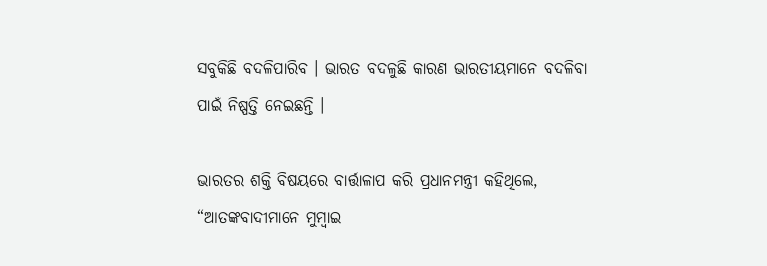ସବୁକିଛି ବଦଳିପାରିବ । ଭାରତ ବଦଳୁଛି କାରଣ ଭାରତୀୟମାନେ ବଦଳିବା ପାଇଁ ନିଷ୍ପତ୍ତି ନେଇଛନ୍ତି ।

ଭାରତର ଶକ୍ତି ବିଷୟରେ ବାର୍ତ୍ତାଳାପ କରି ପ୍ରଧାନମନ୍ତ୍ରୀ କହିଥିଲେ, “ଆତଙ୍କବାଦୀମାନେ ମୁମ୍ବାଇ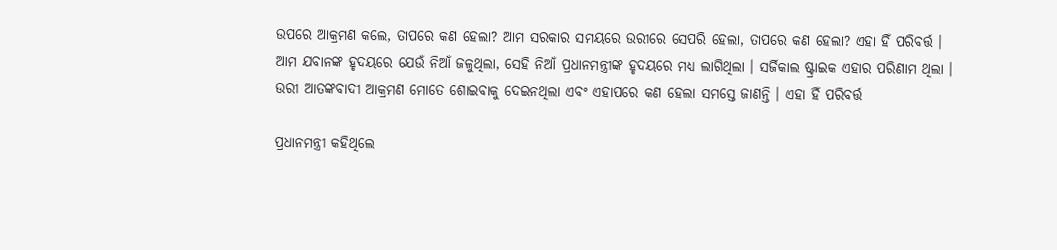ଉପରେ ଆକ୍ରମଣ କଲେ, ତାପରେ କଣ ହେଲା? ଆମ ସରକାର ସମୟରେ ଉରୀରେ ସେପରି ହେଲା, ତାପରେ କଣ ହେଲା? ଏହା ହିଁ ପରିବର୍ତ୍ତ ।  ଆମ ଯବାନଙ୍କ ହୃଦୟରେ ଯେଉଁ ନିଆଁ ଜଳୁଥିଲା, ସେହି ନିଆଁ ପ୍ରଧାନମନ୍ତ୍ରୀଙ୍କ ହୃଦୟରେ ମଧ୍ୟ ଲାଗିଥିଲା । ସର୍ଜିକାଲ ଷ୍ଟ୍ରାଇକ ଏହାର ପରିଣାମ ଥିଲା । ଉରୀ ଆତଙ୍କବାଦୀ ଆକ୍ରମଣ ମୋତେ ଶୋଇବାକୁ ଦେଇନଥିଲା ଏବଂ ଏହାପରେ କଣ ହେଲା ସମସ୍ତେ ଜାଣନ୍ତି । ଏହା ହିଁ ପରିବର୍ତ୍ତ

ପ୍ରଧାନମନ୍ତ୍ରୀ କହିଥିଲେ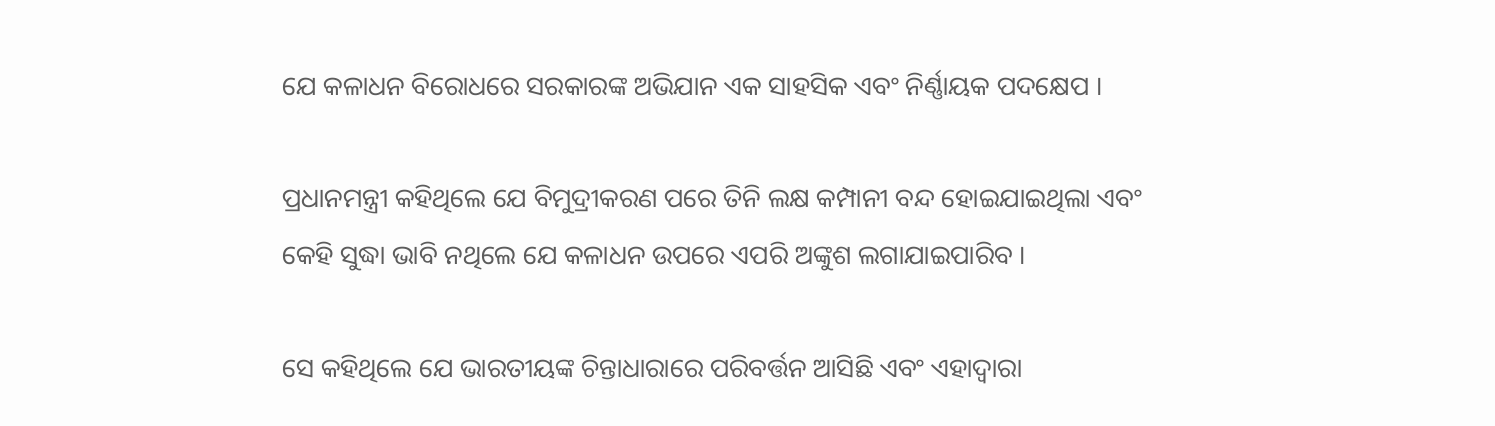ଯେ କଳାଧନ ବିରୋଧରେ ସରକାରଙ୍କ ଅଭିଯାନ ଏକ ସାହସିକ ଏବଂ ନିର୍ଣ୍ଣାୟକ ପଦକ୍ଷେପ ।

ପ୍ରଧାନମନ୍ତ୍ରୀ କହିଥିଲେ ଯେ ବିମୁଦ୍ରୀକରଣ ପରେ ତିନି ଲକ୍ଷ କମ୍ପାନୀ ବନ୍ଦ ହୋଇଯାଇଥିଲା ଏବଂ କେହି ସୁଦ୍ଧା ଭାବି ନଥିଲେ ଯେ କଳାଧନ ଉପରେ ଏପରି ଅଙ୍କୁଶ ଲଗାଯାଇପାରିବ ।

ସେ କହିଥିଲେ ଯେ ଭାରତୀୟଙ୍କ ଚିନ୍ତାଧାରାରେ ପରିବର୍ତ୍ତନ ଆସିଛି ଏବଂ ଏହାଦ୍ୱାରା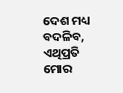ଦେଶ ମଧ୍ୟ ବଦଳିବ, ଏଥିପ୍ରତି ମୋର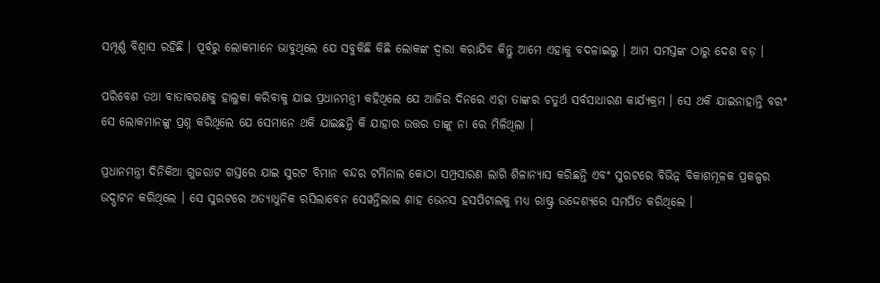ସମ୍ପୂର୍ଣ୍ଣ ବିଶ୍ୱାସ ରହିଛି । ପୂର୍ବରୁ ଲୋକମାନେ ଭାବୁଥିଲେ ଯେ ସବୁକିଛି କିଛି ଲୋକଙ୍କ ଦ୍ୱାରା କରାଯିବ କିନ୍ତୁ ଆମେ ଏହାକୁ ବଦଳାଇଲୁ । ଆମ ସମସ୍ତଙ୍କ ଠାରୁ ଦେଶ ବଡ଼ ।

ପରିବେଶ ତଥା ବାତାବରଣକୁ ହାଲୁକା କରିବାକୁ ଯାଇ ପ୍ରଧାନମନ୍ତ୍ରୀ କହିଥିଲେ ଯେ ଆଜିର ଦିନରେ ଏହା ତାଙ୍କର ଚତୁର୍ଥ ସର୍ବସାଧାରଣ କାର୍ଯ୍ୟକ୍ରମ । ସେ ଥକି ଯାଇନାହାନ୍ତି ବରଂ ସେ ଲୋକମାନଙ୍କୁ ପ୍ରଶ୍ନ କରିଥିଲେ ଯେ ସେମାନେ ଥକି ଯାଇଛନ୍ତି କି ଯାହାର ଉତ୍ତର ତାଙ୍କୁ ନା ରେ ମିଳିଥିଲା ।

ପ୍ରଧାନମନ୍ତ୍ରୀ ଦିନିକିଆ ଗୁଜରାଟ ଗସ୍ତରେ ଯାଇ ସୁରଟ ବିମାନ ବନ୍ଦର ଟର୍ମିନାଲ କୋଠା ସମ୍ପ୍ରସାରଣ ଲାଗି ଶିଳାନ୍ୟାସ କରିଛନ୍ତି ଏବଂ ସୁରଟରେ ବିଭିନ୍ନ ବିକାଶମୂଳକ ପ୍ରକଳ୍ପର ଉଦ୍ଘାଟନ କରିଥିଲେ । ସେ ସୁରଟରେ ଅତ୍ୟାଧୁନିକ ରସିଲାବେନ ସେୱନ୍ତିଲାଲ ଶାହ ଭେନସ ହସପିଟାଲକୁ ମଧ୍ୟ ରାଷ୍ଟ୍ର ଉଦ୍ଦେଶ୍ୟରେ ସମର୍ପିତ କରିଥିଲେ ।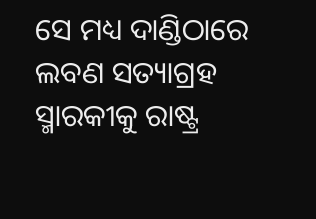ସେ ମଧ୍ୟ ଦାଣ୍ଡିଠାରେ ଲବଣ ସତ୍ୟାଗ୍ରହ ସ୍ମାରକୀକୁ ରାଷ୍ଟ୍ର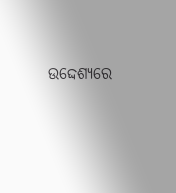ଉଦ୍ଦେଶ୍ୟରେ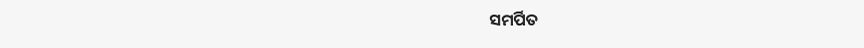ସମର୍ପିତ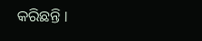କରିଛନ୍ତି ।